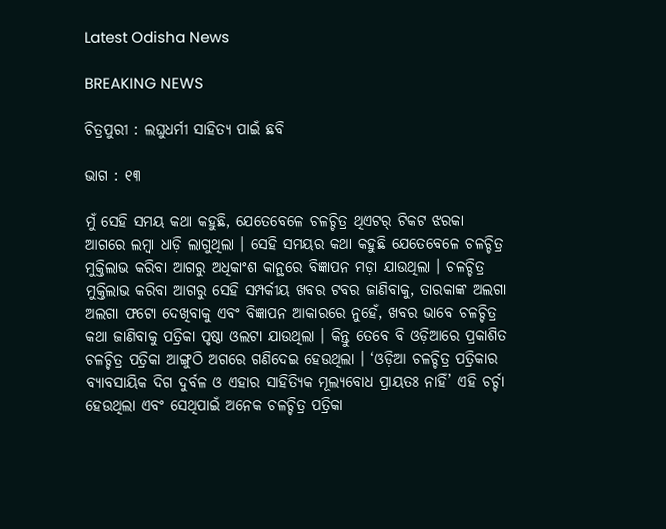Latest Odisha News

BREAKING NEWS

ଚିତ୍ରପୁରୀ : ଲଘୁଧର୍ମୀ ସାହିତ୍ୟ ପାଇଁ ଛବି

ଭାଗ : ୧୩

ମୁଁ ସେହି ସମୟ କଥା କହୁଛି, ଯେତେବେଳେ ଚଳଚ୍ଚିତ୍ର ଥିଏଟର୍ ଟିକଟ ଝରକା ଆଗରେ ଲମ୍ବା ଧାଡ଼ି ଲାଗୁଥିଲା । ସେହି ସମୟର କଥା କହୁଛି ଯେତେବେଳେ ଚଳଚ୍ଚିତ୍ର ମୁକ୍ତିଲାଭ କରିବା ଆଗରୁ ଅଧିକାଂଶ କାନ୍ଥରେ ବିଜ୍ଞାପନ ମଡ଼ା ଯାଉଥିଲା । ଚଳଚ୍ଚିତ୍ର ମୁକ୍ତିଲାଭ କରିବା ଆଗରୁ ସେହି ସମ୍ପର୍କୀୟ ଖବର ଟବର ଜାଣିବାକୁ, ତାରକାଙ୍କ ଅଲଗା ଅଲଗା ଫଟୋ ଦେଖିବାକୁ ଏବଂ ବିଜ୍ଞାପନ ଆକାରରେ ନୁହେଁ, ଖବର ଭାବେ ଚଳଚ୍ଚିତ୍ର କଥା ଜାଣିବାକୁ ପତ୍ରିକା ପୃଷ୍ଠା ଓଲଟା ଯାଉଥିଲା । କିନ୍ତୁ ତେବେ ବି ଓଡ଼ିଆରେ ପ୍ରକାଶିତ ଚଳଚ୍ଚିତ୍ର ପତ୍ରିକା ଆଙ୍ଗୁଠି ଅଗରେ ଗଣିଦେଇ ହେଉଥିଲା । ‘ଓଡ଼ିଆ ଚଳଚ୍ଚିତ୍ର ପତ୍ରିକାର ବ୍ୟାବସାୟିକ ଦିଗ ଦୁର୍ବଳ ଓ ଏହାର ସାହିତ୍ୟିକ ମୂଲ୍ୟବୋଧ ପ୍ରାୟତଃ ନାହିଁ’ ଏହି ଚର୍ଚ୍ଚା ହେଉଥିଲା ଏବଂ ସେଥିପାଇଁ ଅନେକ ଚଳଚ୍ଚିତ୍ର ପତ୍ରିକା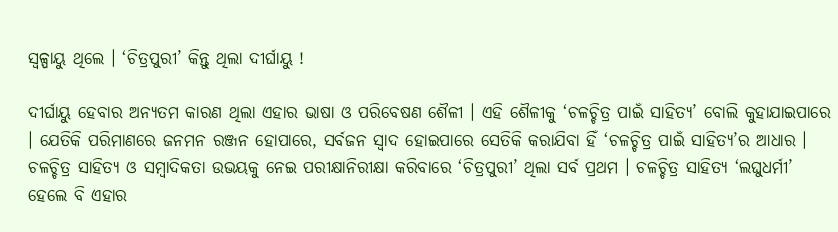ସ୍ୱଳ୍ପାୟୁ ଥିଲେ । ‘ଚିତ୍ରପୁରୀ’ କିନ୍ତୁ ଥିଲା ଦୀର୍ଘାୟୁ !

ଦୀର୍ଘାୟୁ ହେବାର ଅନ୍ୟତମ କାରଣ ଥିଲା ଏହାର ଭାଷା ଓ ପରିବେଷଣ ଶୈଳୀ । ଏହି ଶୈଳୀକୁ ‘ଚଳଚ୍ଚିତ୍ର ପାଇଁ ସାହିତ୍ୟ’ ବୋଲି କୁହାଯାଇପାରେ । ଯେତିକି ପରିମାଣରେ ଜନମନ ରଞ୍ଜନ ହୋପାରେ, ସର୍ବଜନ ସ୍ୱାଦ ହୋଇପାରେ ସେତିକି କରାଯିବା ହିଁ ‘ଚଳଚ୍ଚିତ୍ର ପାଇଁ ସାହିତ୍ୟ’ର ଆଧାର । ଚଳଚ୍ଚିତ୍ର ସାହିତ୍ୟ ଓ ସମ୍ବାଦିକତା ଉଭୟକୁ ନେଇ ପରୀକ୍ଷାନିରୀକ୍ଷା କରିବାରେ ‘ଚିତ୍ରପୁରୀ’ ଥିଲା ସର୍ବ ପ୍ରଥମ । ଚଳଚ୍ଚିତ୍ର ସାହିତ୍ୟ ‘ଲଘୁଧର୍ମୀ’ ହେଲେ ବି ଏହାର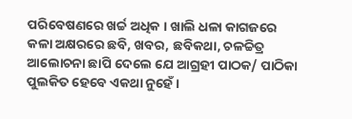ପରିବେଷଣରେ ଖର୍ଚ୍ଚ ଅଧିକ । ଖାଲି ଧଳା କାଗଜରେ କଳା ଅକ୍ଷରରେ ଛବି, ଖବର, ଛବିକଥା, ଚଳଚ୍ଚିତ୍ର ଆଲୋଚନା ଛାପି ଦେଲେ ଯେ ଆଗ୍ରହୀ ପାଠକ/ ପାଠିକା ପୁଲକିତ ହେବେ ଏକଥା ନୁହେଁ ।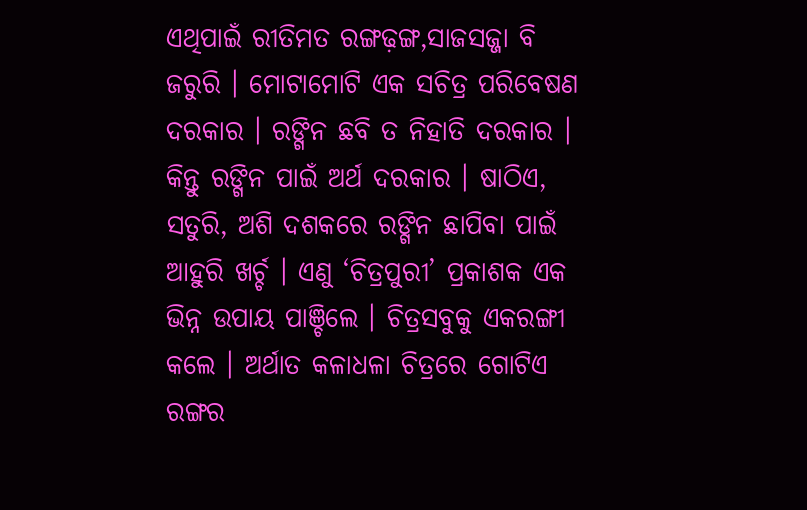ଏଥିପାଇଁ ରୀତିମତ ରଙ୍ଗଢ଼ଙ୍ଗ,ସାଜସଜ୍ଜା ବି ଜରୁରି । ମୋଟାମୋଟି ଏକ ସଚିତ୍ର ପରିବେଷଣ ଦରକାର । ରଙ୍ଗିନ ଛବି ତ ନିହାତି ଦରକାର । କିନ୍ତୁ ରଙ୍ଗିନ ପାଇଁ ଅର୍ଥ ଦରକାର । ଷାଠିଏ, ସତୁରି, ଅଶି ଦଶକରେ ରଙ୍ଗିନ ଛାପିବା ପାଇଁ ଆହୁରି ଖର୍ଚ୍ଚ । ଏଣୁ ‘ଚିତ୍ରପୁରୀ’ ପ୍ରକାଶକ ଏକ ଭିନ୍ନ ଉପାୟ ପାଞ୍ଚିଲେ । ଚିତ୍ରସବୁକୁ ଏକରଙ୍ଗୀ କଲେ । ଅର୍ଥାତ କଳାଧଳା ଚିତ୍ରରେ ଗୋଟିଏ ରଙ୍ଗର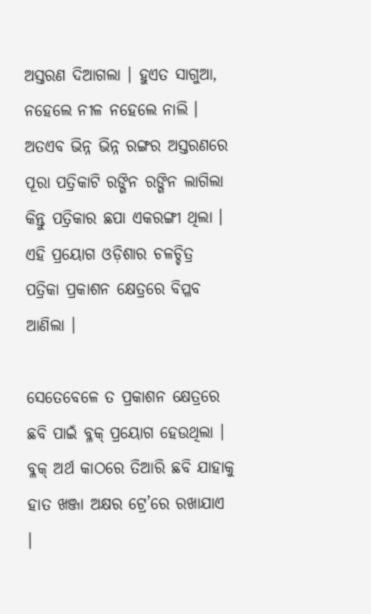ଅସ୍ତରଣ ଦିଆଗଲା । ହୁଏତ ସାଗୁଆ, ନହେଲେ ନୀଳ ନହେଲେ ନାଲି । ଅତଏବ ଭିନ୍ନ ଭିନ୍ନ ରଙ୍ଗର ଅସ୍ତରଣରେ ପୂରା ପତ୍ରିକାଟି ରଙ୍ଗିନ ରଙ୍ଗିନ ଲାଗିଲା କିନ୍ତୁ ପତ୍ରିକାର ଛପା ଏକରଙ୍ଗୀ ଥିଲା । ଏହି ପ୍ରୟୋଗ ଓଡ଼ିଶାର ଚଳଚ୍ଚିତ୍ର ପତ୍ରିକା ପ୍ରକାଶନ କ୍ଷେତ୍ରରେ ବିପ୍ଳବ ଆଣିଲା ।

ସେତେବେଳେ ତ ପ୍ରକାଶନ କ୍ଷେତ୍ରରେ ଛବି ପାଇଁ ବ୍ଳକ୍ ପ୍ରୟୋଗ ହେଉଥିଲା । ବ୍ଳକ୍ ଅର୍ଥ କାଠରେ ତିଆରି ଛବି ଯାହାକୁ ହାତ ଖଞ୍ଜା ଅକ୍ଷର ଟ୍ରେ’ରେ ରଖାଯାଏ ।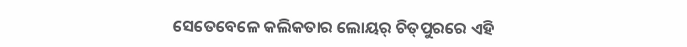ସେତେବେଳେ କଲିକତାର ଲୋୟର୍ ଚିତ୍‌ପୁରରେ ଏହି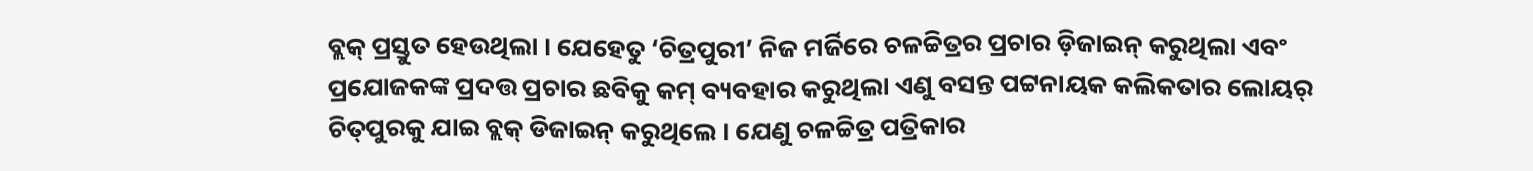ବ୍ଲକ୍ ପ୍ରସ୍ତୁତ ହେଉଥିଲା । ଯେହେତୁ ‘ଚିତ୍ରପୁରୀ’ ନିଜ ମର୍ଜିରେ ଚଳଚ୍ଚିତ୍ରର ପ୍ରଚାର ଡ଼ିଜାଇନ୍ କରୁଥିଲା ଏବଂ ପ୍ରଯୋଜକଙ୍କ ପ୍ରଦତ୍ତ ପ୍ରଚାର ଛବିକୁ କମ୍ ବ୍ୟବହାର କରୁଥିଲା ଏଣୁ ବସନ୍ତ ପଟ୍ଟନାୟକ କଲିକତାର ଲୋୟର୍ ଚିତ୍‌ପୁରକୁ ଯାଇ ବ୍ଲକ୍ ଡିଜାଇନ୍ କରୁଥିଲେ । ଯେଣୁ ଚଳଚ୍ଚିତ୍ର ପତ୍ରିକାର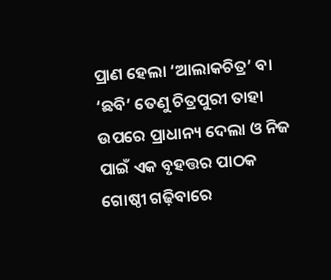ପ୍ରାଣ ହେଲା ‘ଆଲାକଚିତ୍ର’ ବା ‘ଛବି’ ତେଣୁ ଚିତ୍ରପୁରୀ ତାହା ଉପରେ ପ୍ରାଧାନ୍ୟ ଦେଲା ଓ ନିଜ ପାଇଁ ଏକ ବୃହତ୍ତର ପାଠକ ଗୋଷ୍ଠୀ ଗଢ଼ିବାରେ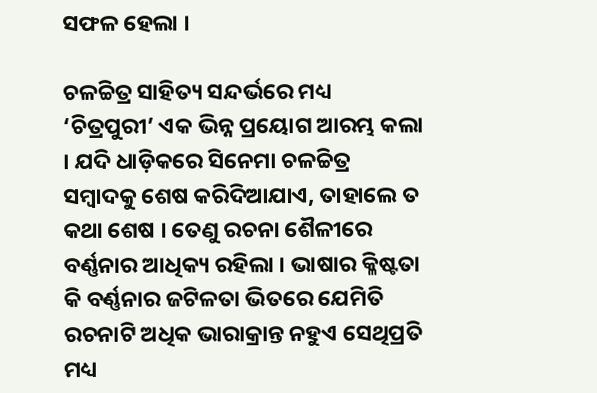ସଫଳ ହେଲା ।

ଚଳଚ୍ଚିତ୍ର ସାହିତ୍ୟ ସନ୍ଦର୍ଭରେ ମଧ୍ୟ ‘ଚିତ୍ରପୁରୀ’ ଏକ ଭିନ୍ନ ପ୍ରୟୋଗ ଆରମ୍ଭ କଲା । ଯଦି ଧାଡ଼ିକରେ ସିନେମା ଚଳଚ୍ଚିତ୍ର ସମ୍ବାଦକୁ ଶେଷ କରିଦିଆଯାଏ, ତାହାଲେ ତ କଥା ଶେଷ । ତେଣୁ ରଚନା ଶୈଳୀରେ ବର୍ଣ୍ଣନାର ଆଧିକ୍ୟ ରହିଲା । ଭାଷାର କ୍ଳିଷ୍ଟତା କି ବର୍ଣ୍ଣନାର ଜଟିଳତା ଭିତରେ ଯେମିତି ରଚନାଟି ଅଧିକ ଭାରାକ୍ରାନ୍ତ ନହୁଏ ସେଥିପ୍ରତି ମଧ୍ୟ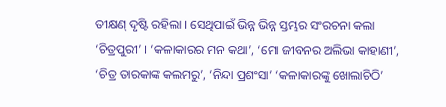ତୀକ୍ଷଣ୍ ଦୃଷ୍ଟି ରହିଲା । ସେଥିପାଇଁ ଭିନ୍ନ ଭିନ୍ନ ସ୍ତମ୍ଭର ସଂରଚନା କଲା ‘ଚିତ୍ରପୁରୀ’ । ‘କଳାକାରର ମନ କଥା’, ‘ମୋ ଜୀବନର ଅଲିଭା କାହାଣୀ’, ‘ଚିତ୍ର ତାରକାଙ୍କ କଲମରୁ’, ‘ନିନ୍ଦା ପ୍ରଶଂସା’ ‘କଳାକାରଙ୍କୁ ଖୋଲାଚିଠି’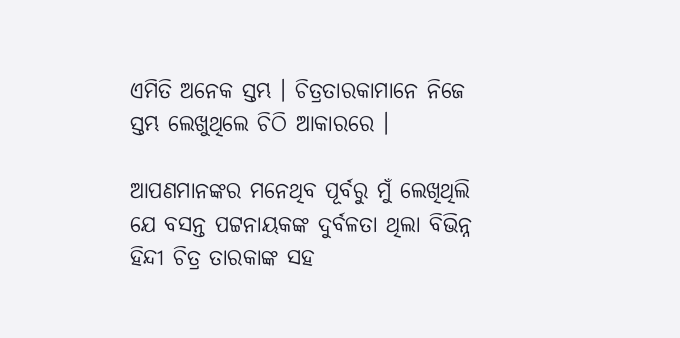ଏମିତି ଅନେକ ସ୍ତମ୍ଭ । ଚିତ୍ରତାରକାମାନେ ନିଜେ ସ୍ତମ୍ଭ ଲେଖୁଥିଲେ ଚିଠି ଆକାରରେ ।

ଆପଣମାନଙ୍କର ମନେଥିବ ପୂର୍ବରୁ ମୁଁ ଲେଖିଥିଲି ଯେ ବସନ୍ତ ପଟ୍ଟନାୟକଙ୍କ ଦୁର୍ବଳତା ଥିଲା ବିଭିନ୍ନ ହିନ୍ଦୀ ଚିତ୍ର ତାରକାଙ୍କ ସହ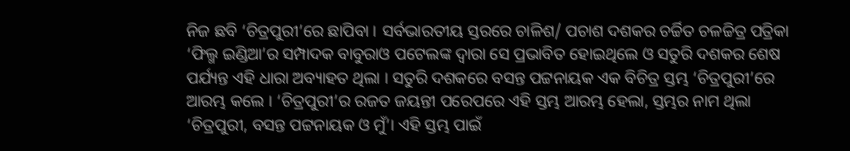ନିଜ ଛବି ‘ଚିତ୍ରପୁରୀ’ରେ ଛାପିବା । ସର୍ବଭାରତୀୟ ସ୍ତରରେ ଚାଳିଶ/ ପଚାଶ ଦଶକର ଚର୍ଚ୍ଚିତ ଚଳଚ୍ଚିତ୍ର ପତ୍ରିକା ‘ଫିଲ୍ମ ଇଣ୍ଡିଆ’ର ସମ୍ପାଦକ ବାବୁରାଓ ପଟେଲଙ୍କ ଦ୍ୱାରା ସେ ପ୍ରଭାବିତ ହୋଇଥିଲେ ଓ ସତୁରି ଦଶକର ଶେଷ ପର୍ଯ୍ୟନ୍ତ ଏହି ଧାରା ଅବ୍ୟାହତ ଥିଲା । ସତୁରି ଦଶକରେ ବସନ୍ତ ପଟ୍ଟନାୟକ ଏକ ବିଚିତ୍ର ସ୍ତମ୍ଭ ‘ଚିତ୍ରପୁରୀ’ରେ ଆରମ୍ଭ କଲେ । ‘ଚିତ୍ରପୁରୀ’ର ରଜତ ଜୟନ୍ତୀ ପରେପରେ ଏହି ସ୍ତମ୍ଭ ଆରମ୍ଭ ହେଲା, ସ୍ତମ୍ଭର ନାମ ଥିଲା ‘ଚିତ୍ରପୁରୀ, ବସନ୍ତ ପଟ୍ଟନାୟକ ଓ ମୁଁ’। ଏହି ସ୍ତମ୍ଭ ପାଇଁ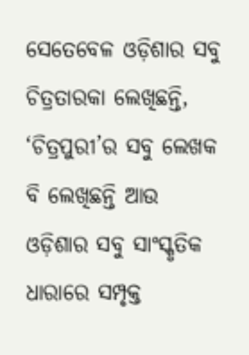ସେତେବେଳ ଓଡ଼ିଶାର ସବୁ ଚିତ୍ରତାରକା ଲେଖିଛନ୍ତି, ‘ଚିତ୍ରପୁରୀ’ର ସବୁ ଲେଖକ ବି ଲେଖିଛନ୍ତି ଆଉ ଓଡ଼ିଶାର ସବୁ ସାଂସ୍କୃତିକ ଧାରାରେ ସମ୍ପୃକ୍ତ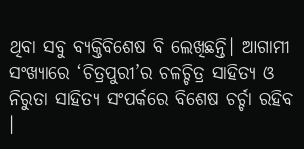ଥିବା ସବୁ ବ୍ୟକ୍ତିବିଶେଷ ବି ଲେଖିଛନ୍ତି। ଆଗାମୀ ସଂଖ୍ୟାରେ ‘ଚିତ୍ରପୁରୀ’ର ଚଳଚ୍ଚିତ୍ର ସାହିତ୍ୟ ଓ ନିରୁତା ସାହିତ୍ୟ ସଂପର୍କରେ ବିଶେଷ ଚର୍ଚ୍ଚା ରହିବ ।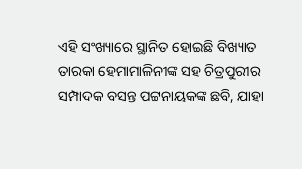ଏହି ସଂଖ୍ୟାରେ ସ୍ଥାନିତ ହୋଇଛି ବିଖ୍ୟାତ ତାରକା ହେମାମାଳିନୀଙ୍କ ସହ ଚିତ୍ରପୁରୀର ସମ୍ପାଦକ ବସନ୍ତ ପଟ୍ଟନାୟକଙ୍କ ଛବି, ଯାହା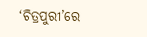‘ଚିତ୍ରପୁରୀ’ରେ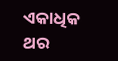ଏକାଧିକ ଥର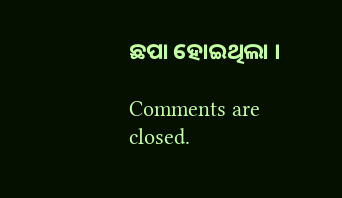ଛପା ହୋଇଥିଲା ।

Comments are closed.